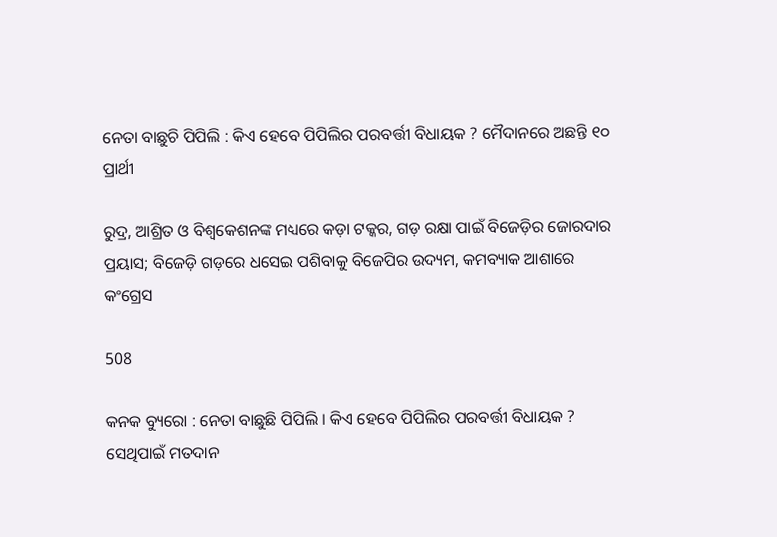ନେତା ବାଛୁଚି ପିପିଲି : କିଏ ହେବେ ପିପିଲିର ପରବର୍ତ୍ତୀ ବିଧାୟକ ? ମୈଦାନରେ ଅଛନ୍ତି ୧୦ ପ୍ରାର୍ଥୀ

ରୁଦ୍ର, ଆଶ୍ରିତ ଓ ବିଶ୍ୱକେଶନଙ୍କ ମଧ୍ୟରେ କଡ଼ା ଟକ୍କର, ଗଡ଼ ରକ୍ଷା ପାଇଁ ବିଜେଡ଼ିର ଜୋରଦାର ପ୍ରୟାସ; ବିଜେଡ଼ି ଗଡ଼ରେ ଧସେଇ ପଶିବାକୁ ବିଜେପିର ଉଦ୍ୟମ, କମବ୍ୟାକ ଆଶାରେ କଂଗ୍ରେସ

508

କନକ ବ୍ୟୁରୋ : ନେତା ବାଛୁଛି ପିପିଲି । କିଏ ହେବେ ପିପିଲିର ପରବର୍ତ୍ତୀ ବିଧାୟକ ? ସେଥିପାଇଁ ମତଦାନ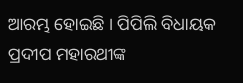ଆରମ୍ଭ ହୋଇଛି । ପିପିଲି ବିଧାୟକ ପ୍ରଦୀପ ମହାରଥୀଙ୍କ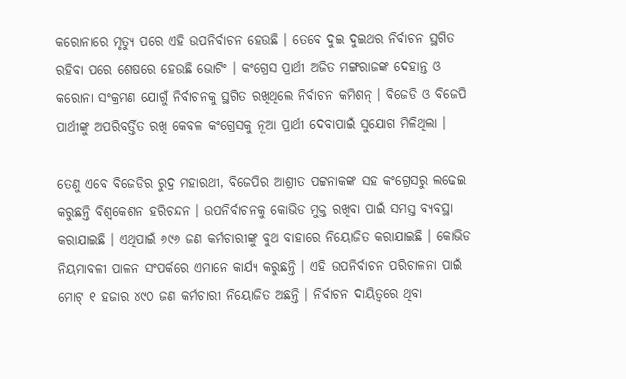କରୋନାରେ ମୃତ୍ୟୁ ପରେ ଏହି ଉପନିର୍ବାଚନ ହେଉଛି । ତେବେ ଦୁଇ ଦୁଇଥର ନିର୍ବାଚନ ସ୍ଥଗିତ ରହିବା ପରେ ଶେଷରେ ହେଉଛି ଭୋଟିଂ । କଂଗ୍ରେସ ପ୍ରାର୍ଥୀ ଅଜିତ ମଙ୍ଗରାଜଙ୍କ ଦେହାନ୍ତ ଓ କରୋନା ସଂକ୍ରମଣ ଯୋଗୁଁ ନିର୍ବାଚନକୁ ସ୍ଥଗିତ ରଖିଥିଲେ ନିର୍ବାଚନ କମିଶନ୍ । ବିଜେଡି ଓ ବିଜେପି ପାର୍ଥୀଙ୍କୁ ଅପରିବର୍ତ୍ତିତ ରଖି କେବଳ କଂଗ୍ରେସକୁ ନୂଆ ପ୍ରାର୍ଥୀ ଦେବାପାଇଁ ସୁଯୋଗ ମିଳିଥିଲା ।

ତେଣୁ ଏବେ ବିଜେଡିର ରୁଦ୍ର ମହାରଥୀ, ବିଜେପିର ଆଶ୍ରୀତ ପଟ୍ଟନାକଙ୍କ ସହ କଂଗ୍ରେସରୁ ଲଢେଇ କରୁଛନ୍ତି ବିଶ୍ୱକେଶନ ହରିଚନ୍ଦନ । ଉପନିର୍ବାଚନକୁ କୋଭିଡ ମୁକ୍ତ ରଖିବା ପାଇଁ ସମସ୍ତ ବ୍ୟବସ୍ଥା କରାଯାଇଛି । ଏଥିପାଇଁ ୬୯୬ ଜଣ କର୍ମଚାରୀଙ୍କୁ ବୁଥ ବାହାରେ ନିୟୋଜିତ କରାଯାଇଛି । କୋଭିଡ ନିୟମାବଳୀ ପାଳନ ସଂପର୍କରେ ଏମାନେ କାର୍ଯ୍ୟ କରୁଛନ୍ତି । ଏହି ଉପନିର୍ବାଚନ ପରିଚାଳନା ପାଇଁ ମୋଟ୍ ୧ ହଜାର ୪୯୦ ଜଣ କର୍ମଚାରୀ ନିୟୋଜିତ ଅଛନ୍ତି । ନିର୍ବାଚନ ଦାୟିତ୍ୱରେ ଥିବା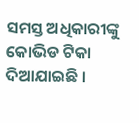ସମସ୍ତ ଅଧିକାରୀଙ୍କୁ କୋଭିଡ ଟିକା ଦିଆଯାଇଛି ।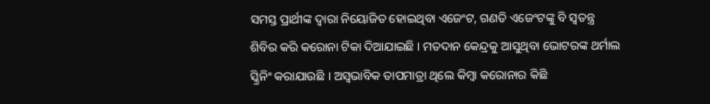ସମସ୍ତ ପ୍ରାର୍ଥୀଙ୍କ ଦ୍ୱାରା ନିୟୋଜିତ ହୋଇଥିବା ଏଜେଂଟ, ଗଣତି ଏଜେଂଟଙ୍କୁ ବି ସ୍ୱତନ୍ତ୍ର ଶିବିର କରି କରୋନା ଟିକା ଦିଆଯାଇଛି । ମତଦାନ କେନ୍ଦ୍ରକୁ ଆସୁଥିବା ଭୋଟରଙ୍କ ଥର୍ମାଲ ସ୍କ୍ରିନିଂ କରାଯାଉଛି । ଅସ୍ୱଭାବିକ ତାପମାତ୍ରା ଥିଲେ କିମ୍ବା କରୋନାର କିଛି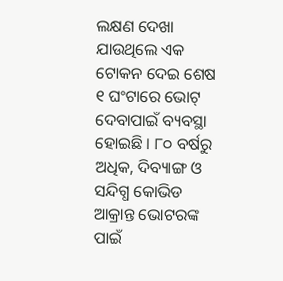ଲକ୍ଷଣ ଦେଖା ଯାଉଥିଲେ ଏକ ଟୋକନ ଦେଇ ଶେଷ ୧ ଘଂଟାରେ ଭୋଟ୍ ଦେବାପାଇଁ ବ୍ୟବସ୍ଥା ହୋଇଛି । ୮୦ ବର୍ଷରୁ ଅଧିକ, ଦିବ୍ୟାଙ୍ଗ ଓ ସନ୍ଦିଗ୍ଧ କୋଭିଡ ଆକ୍ରାନ୍ତ ଭୋଟରଙ୍କ ପାଇଁ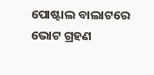ପୋଷ୍ଟାଲ ବାଲାଟରେ ଭୋଟ ଗ୍ରହଣ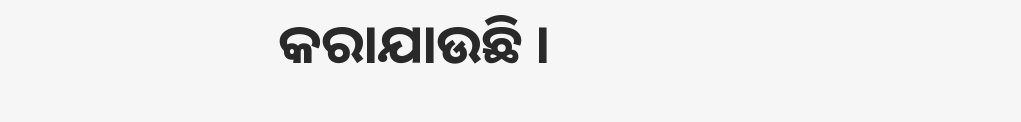କରାଯାଉଛି ।